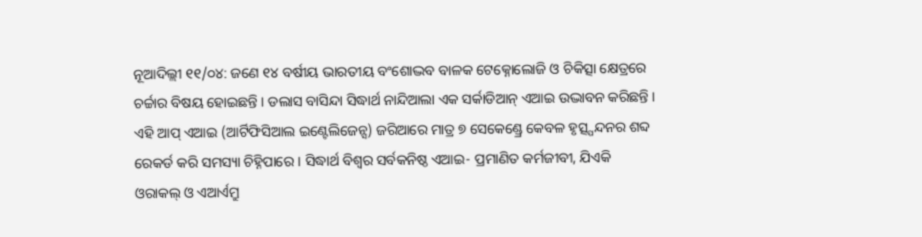ନୂଆଦିଲ୍ଲୀ ୧୧/୦୪: ଜଣେ ୧୪ ବର୍ଷୀୟ ଭାରତୀୟ ବଂଶୋଦ୍ଭବ ବାଳକ ଟେକ୍ନୋଲୋଜି ଓ ଚିକିତ୍ସା କ୍ଷେତ୍ରରେ ଚର୍ଚ୍ଚାର ବିଷୟ ହୋଇଛନ୍ତି । ଡଲାସ ବାସିନ୍ଦା ସିଦ୍ଧାର୍ଥ ନାନ୍ଦିଆଲା ଏକ ସର୍କାଡିଆନ୍ ଏଆଇ ଉଦ୍ଭାବନ କରିଛନ୍ତି । ଏହି ଆପ୍ ଏଆଇ (ଆର୍ଟିଫିସିଆଲ ଇଣ୍ଟେଲିଜେନ୍ସ) ଜରିଆରେ ମାତ୍ର ୭ ସେକେଣ୍ଡ୍ରେ କେବଳ ହୃତ୍ସ୍ପନ୍ଦନର ଶବ୍ଦ ରେକର୍ଡ କରି ସମସ୍ୟା ଚିହ୍ନିପାରେ । ସିଦ୍ଧାର୍ଥ ବିଶ୍ୱର ସର୍ବକନିଷ୍ଠ ଏଆଇ- ପ୍ରମାଣିତ କର୍ମଜୀବୀ, ଯିଏକି ଓରାକଲ୍ ଓ ଏଆର୍ଏମ୍ରୁ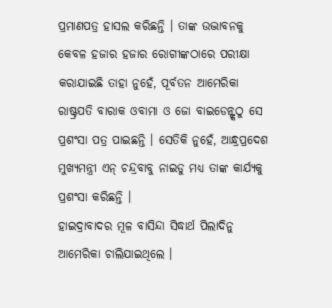ପ୍ରମାଣପତ୍ର ହାସଲ କରିଛନ୍ତି । ତାଙ୍କ ଉଦ୍ଭାବନକୁ କେବଳ ହଜାର ହଜାର ରୋଗୀଙ୍କଠାରେ ପରୀକ୍ଷା କରାଯାଇଛି ତାହା ନୁହେଁ, ପୂର୍ବତନ ଆମେରିକା ରାଷ୍ଟ୍ରପତି ବାରାକ ଓବାମା ଓ ଜୋ ବାଇଡେନ୍ଙ୍କଠୁ ସେ ପ୍ରଶଂସା ପତ୍ର ପାଇଛନ୍ତି । ସେତିକି ନୁହେଁ, ଆନ୍ଧ୍ରପ୍ରଦେଶ ମୁଖ୍ୟମନ୍ତ୍ରୀ ଏନ୍ ଚନ୍ଦ୍ରବାବୁ ନାଇଡୁ ମଧ୍ୟ ତାଙ୍କ କାର୍ଯ୍ୟକୁ ପ୍ରଶଂସା କରିଛନ୍ତି ।
ହାଇଦ୍ରାବାଦର ମୂଳ ବାସିନ୍ଦା ସିଦ୍ଧାର୍ଥ ପିଲାଦିନୁ ଆମେରିକା ଚାଲିଯାଇଥିଲେ ।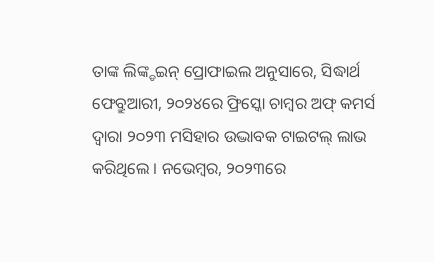ତାଙ୍କ ଲିଙ୍କ୍ଡଇନ୍ ପ୍ରୋଫାଇଲ ଅନୁସାରେ, ସିଦ୍ଧାର୍ଥ ଫେବ୍ରୁଆରୀ, ୨୦୨୪ରେ ଫ୍ରିସ୍କୋ ଚାମ୍ବର ଅଫ୍ କମର୍ସ ଦ୍ୱାରା ୨୦୨୩ ମସିହାର ଉଦ୍ଭାବକ ଟାଇଟଲ୍ ଲାଭ କରିଥିଲେ । ନଭେମ୍ବର, ୨୦୨୩ରେ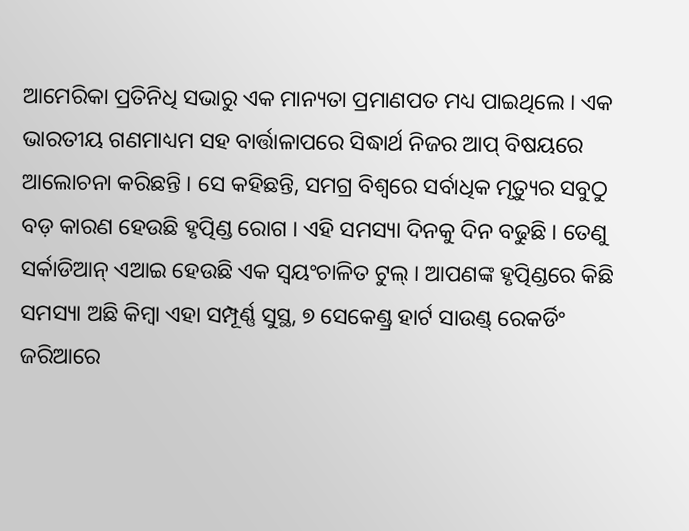ଆମେରିକା ପ୍ରତିନିଧି ସଭାରୁ ଏକ ମାନ୍ୟତା ପ୍ରମାଣପତ ମଧ୍ୟ ପାଇଥିଲେ । ଏକ ଭାରତୀୟ ଗଣମାଧ୍ୟମ ସହ ବାର୍ତ୍ତାଳାପରେ ସିଦ୍ଧାର୍ଥ ନିଜର ଆପ୍ ବିଷୟରେ ଆଲୋଚନା କରିଛନ୍ତି । ସେ କହିଛନ୍ତି, ସମଗ୍ର ବିଶ୍ୱରେ ସର୍ବାଧିକ ମୃତ୍ୟୁର ସବୁଠୁ ବଡ଼ କାରଣ ହେଉଛି ହୃତ୍ପିଣ୍ଡ ରୋଗ । ଏହି ସମସ୍ୟା ଦିନକୁ ଦିନ ବଢୁଛି । ତେଣୁ ସର୍କାଡିଆନ୍ ଏଆଇ ହେଉଛି ଏକ ସ୍ୱୟଂଚାଳିତ ଟୁଲ୍ । ଆପଣଙ୍କ ହୃତ୍ପିଣ୍ଡରେ କିଛି ସମସ୍ୟା ଅଛି କିମ୍ବା ଏହା ସମ୍ପୂର୍ଣ୍ଣ ସୁସ୍ଥ, ୭ ସେକେଣ୍ଡ୍ର ହାର୍ଟ ସାଉଣ୍ଡ୍ ରେକର୍ଡିଂ ଜରିଆରେ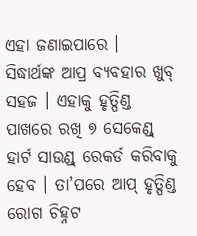ଏହା ଜଣାଇପାରେ ।
ସିଦ୍ଧାର୍ଥଙ୍କ ଆପ୍ର ବ୍ୟବହାର ଖୁବ୍ ସହଜ । ଏହାକୁ ହୃତ୍ପିଣ୍ଡ ପାଖରେ ରଖି ୭ ସେକେଣ୍ଡ୍ ହାର୍ଟ ସାଉଣ୍ଡ୍ ରେକର୍ଡ କରିବାକୁ ହେବ । ତା’ପରେ ଆପ୍ ହୃତ୍ପିଣ୍ଡ ରୋଗ ଚିହ୍ନଟ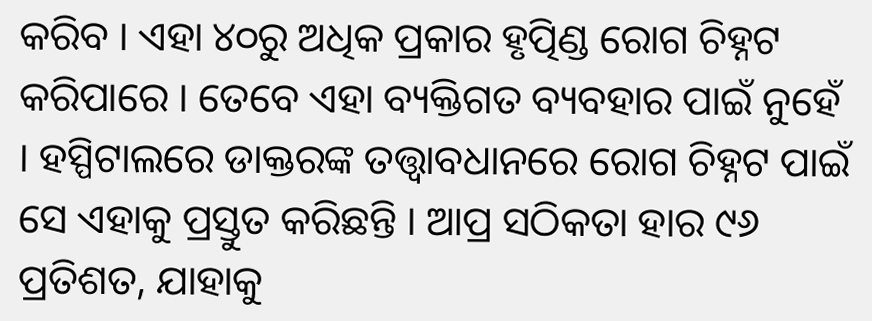କରିବ । ଏହା ୪୦ରୁ ଅଧିକ ପ୍ରକାର ହୃତ୍ପିଣ୍ଡ ରୋଗ ଚିହ୍ନଟ କରିପାରେ । ତେବେ ଏହା ବ୍ୟକ୍ତିଗତ ବ୍ୟବହାର ପାଇଁ ନୁହେଁ । ହସ୍ପିଟାଲରେ ଡାକ୍ତରଙ୍କ ତତ୍ତ୍ୱାବଧାନରେ ରୋଗ ଚିହ୍ନଟ ପାଇଁ ସେ ଏହାକୁ ପ୍ରସ୍ତୁତ କରିଛନ୍ତି । ଆପ୍ର ସଠିକତା ହାର ୯୬ ପ୍ରତିଶତ, ଯାହାକୁ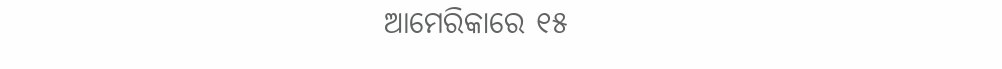ଆମେରିକାରେ ୧୫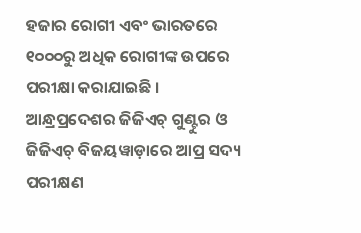ହଜାର ରୋଗୀ ଏବଂ ଭାରତରେ ୧୦୦୦ରୁ ଅଧିକ ରୋଗୀଙ୍କ ଉପରେ ପରୀକ୍ଷା କରାଯାଇଛି । ଆନ୍ଧ୍ରପ୍ରଦେଶର ଜିଜିଏଚ୍ ଗୁଣ୍ଟୁର ଓ ଜିଜିଏଚ୍ ବିଜୟୱାଡ଼ାରେ ଆପ୍ର ସଦ୍ୟ ପରୀକ୍ଷଣ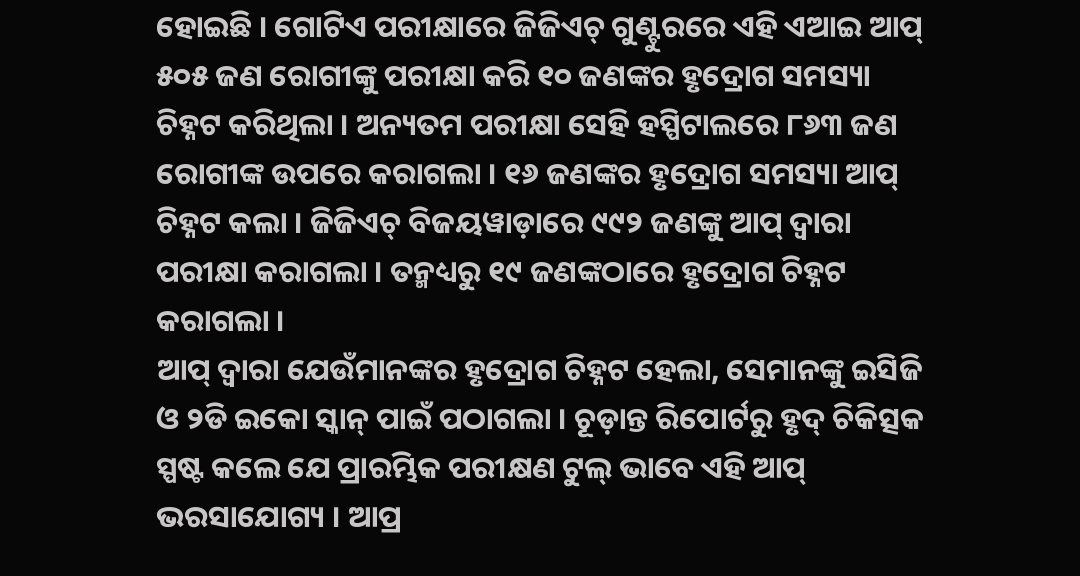ହୋଇଛି । ଗୋଟିଏ ପରୀକ୍ଷାରେ ଜିଜିଏଚ୍ ଗୁଣ୍ଟୁରରେ ଏହି ଏଆଇ ଆପ୍ ୫୦୫ ଜଣ ରୋଗୀଙ୍କୁ ପରୀକ୍ଷା କରି ୧୦ ଜଣଙ୍କର ହୃଦ୍ରୋଗ ସମସ୍ୟା ଚିହ୍ନଟ କରିଥିଲା । ଅନ୍ୟତମ ପରୀକ୍ଷା ସେହି ହସ୍ପିଟାଲରେ ୮୬୩ ଜଣ ରୋଗୀଙ୍କ ଉପରେ କରାଗଲା । ୧୬ ଜଣଙ୍କର ହୃଦ୍ରୋଗ ସମସ୍ୟା ଆପ୍ ଚିହ୍ନଟ କଲା । ଜିଜିଏଚ୍ ବିଜୟୱାଡ଼ାରେ ୯୯୨ ଜଣଙ୍କୁ ଆପ୍ ଦ୍ୱାରା ପରୀକ୍ଷା କରାଗଲା । ତନ୍ମଧ୍ୟରୁ ୧୯ ଜଣଙ୍କଠାରେ ହୃଦ୍ରୋଗ ଚିହ୍ନଟ କରାଗଲା ।
ଆପ୍ ଦ୍ୱାରା ଯେଉଁମାନଙ୍କର ହୃଦ୍ରୋଗ ଚିହ୍ନଟ ହେଲା, ସେମାନଙ୍କୁ ଇସିଜି ଓ ୨ଡି ଇକୋ ସ୍କାନ୍ ପାଇଁ ପଠାଗଲା । ଚୂଡ଼ାନ୍ତ ରିପୋର୍ଟରୁ ହୃଦ୍ ଚିକିତ୍ସକ ସ୍ପଷ୍ଟ କଲେ ଯେ ପ୍ରାରମ୍ଭିକ ପରୀକ୍ଷଣ ଟୁଲ୍ ଭାବେ ଏହି ଆପ୍ ଭରସାଯୋଗ୍ୟ । ଆପ୍ର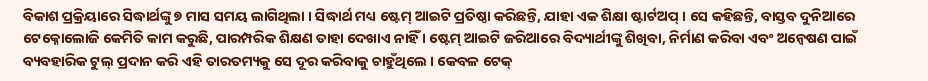ବିକାଶ ପ୍ରକ୍ରିୟାରେ ସିଦ୍ଧାର୍ଥଙ୍କୁ ୭ ମାସ ସମୟ ଲାଗିଥିଲା । ସିଦ୍ଧାର୍ଥ ମଧ୍ୟ ଷ୍ଟେମ୍ ଆଇଟି ପ୍ରତିଷ୍ଠା କରିଛନ୍ତି, ଯାହା ଏକ ଶିକ୍ଷା ଷ୍ଟାର୍ଟଅପ୍ । ସେ କହିଛନ୍ତି, ବାସ୍ତବ ଦୁନିଆରେ ଟେକ୍ନୋଲୋଜି କେମିତି କାମ କରୁଛି, ପାରମ୍ପରିକ ଶିକ୍ଷଣ ତାହା ଦେଖାଏ ନାହିଁ । ଷ୍ଟେମ୍ ଆଇଟି ଜରିଆରେ ବିଦ୍ୟାର୍ଥୀଙ୍କୁ ଶିଖିବା, ନିର୍ମାଣ କରିବା ଏବଂ ଅନ୍ୱେଷଣ ପାଇଁ ବ୍ୟବହାରିକ ଟୁଲ୍ ପ୍ରଦାନ କରି ଏହି ତାରତମ୍ୟକୁ ସେ ଦୂର କରିବାକୁ ଚାହୁଁଥିଲେ । କେବଳ ଟେକ୍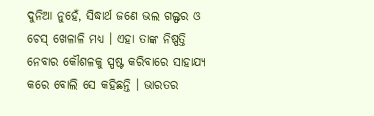ଦୁନିଆ ନୁହେଁ, ସିଦ୍ଧାର୍ଥ ଜଣେ ଭଲ ଗଲ୍ଫର ଓ ଚେସ୍ ଖେଳାଳି ମଧ୍ୟ । ଏହା ତାଙ୍କ ନିଷ୍ପତ୍ତି ନେବାର କୌଶଳକୁ ସ୍ପଷ୍ଟ କରିବାରେ ସାହାଯ୍ୟ କରେ ବୋଲି ସେ କହିଛନ୍ତି । ଭାରତର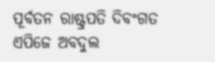ପୂର୍ବତନ ରାଷ୍ଟ୍ରପତି ଦିବଂଗତ ଏପିଜେ ଅବଦୁଲ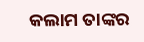କଲାମ ତାଙ୍କର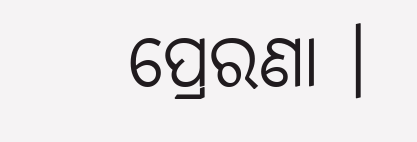ପ୍ରେରଣା ।